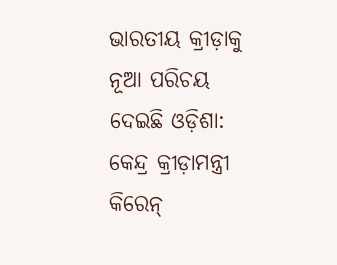ଭାରତୀୟ କ୍ରୀଡ଼ାକୁ ନୂଆ ପରିଚୟ ଦେଇଛି ଓଡ଼ିଶା: କେନ୍ଦ୍ର କ୍ରୀଡ଼ାମନ୍ତ୍ରୀ କିରେନ୍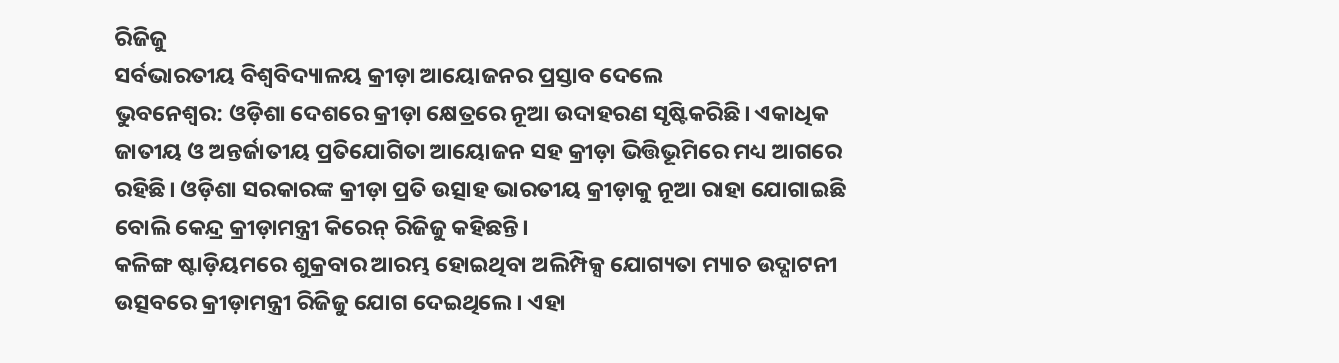ରିଜିଜୁ
ସର୍ବଭାରତୀୟ ବିଶ୍ୱବିଦ୍ୟାଳୟ କ୍ରୀଡ଼ା ଆୟୋଜନର ପ୍ରସ୍ତାବ ଦେଲେ
ଭୁବନେଶ୍ୱର: ଓଡ଼ିଶା ଦେଶରେ କ୍ରୀଡ଼ା କ୍ଷେତ୍ରରେ ନୂଆ ଉଦାହରଣ ସୃଷ୍ଟିକରିଛି। ଏକାଧିକ ଜାତୀୟ ଓ ଅନ୍ତର୍ଜାତୀୟ ପ୍ରତିଯୋଗିତା ଆୟୋଜନ ସହ କ୍ରୀଡ଼ା ଭିତ୍ତିଭୂମିରେ ମଧ୍ୟ ଆଗରେ ରହିଛି। ଓଡ଼ିଶା ସରକାରଙ୍କ କ୍ରୀଡ଼ା ପ୍ରତି ଉତ୍ସାହ ଭାରତୀୟ କ୍ରୀଡ଼ାକୁ ନୂଆ ରାହା ଯୋଗାଇଛି ବୋଲି କେନ୍ଦ୍ର କ୍ରୀଡ଼ାମନ୍ତ୍ରୀ କିରେନ୍ ରିଜିଜୁ କହିଛନ୍ତି।
କଳିଙ୍ଗ ଷ୍ଟାଡ଼ିୟମରେ ଶୁକ୍ରବାର ଆରମ୍ଭ ହୋଇଥିବା ଅଲିମ୍ପିକ୍ସ ଯୋଗ୍ୟତା ମ୍ୟାଚ ଉଦ୍ଘାଟନୀ ଉତ୍ସବରେ କ୍ରୀଡ଼ାମନ୍ତ୍ରୀ ରିଜିଜୁ ଯୋଗ ଦେଇଥିଲେ। ଏହା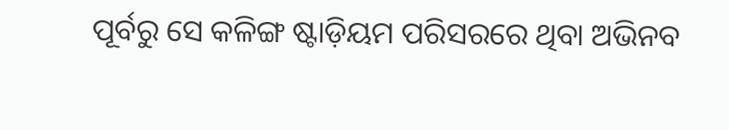ପୂର୍ବରୁ ସେ କଳିଙ୍ଗ ଷ୍ଟାଡ଼ିୟମ ପରିସରରେ ଥିବା ଅଭିନବ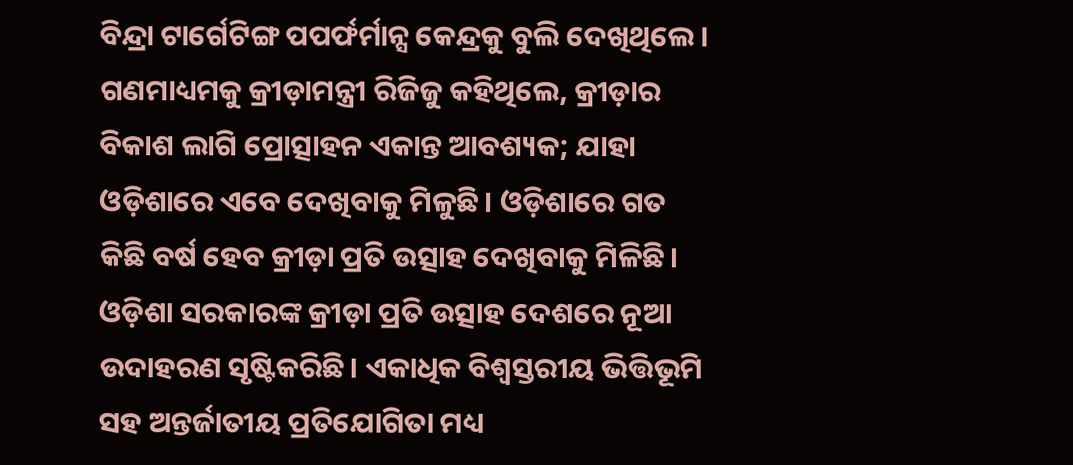ବିନ୍ଦ୍ରା ଟାର୍ଗେଟିଙ୍ଗ ପପର୍ଫର୍ମାନ୍ସ କେନ୍ଦ୍ରକୁ ବୁଲି ଦେଖିଥିଲେ। ଗଣମାଧ୍ୟମକୁ କ୍ରୀଡ଼ାମନ୍ତ୍ରୀ ରିଜିଜୁ କହିଥିଲେ, କ୍ରୀଡ଼ାର ବିକାଶ ଲାଗି ପ୍ରୋତ୍ସାହନ ଏକାନ୍ତ ଆବଶ୍ୟକ; ଯାହା ଓଡ଼ିଶାରେ ଏବେ ଦେଖିବାକୁ ମିଳୁଛି। ଓଡ଼ିଶାରେ ଗତ କିଛି ବର୍ଷ ହେବ କ୍ରୀଡ଼ା ପ୍ରତି ଉତ୍ସାହ ଦେଖିବାକୁ ମିଳିଛି। ଓଡ଼ିଶା ସରକାରଙ୍କ କ୍ରୀଡ଼ା ପ୍ରତି ଉତ୍ସାହ ଦେଶରେ ନୂଆ ଉଦାହରଣ ସୃଷ୍ଟିକରିଛି। ଏକାଧିକ ବିଶ୍ୱସ୍ତରୀୟ ଭିତ୍ତିଭୂମି ସହ ଅନ୍ତର୍ଜାତୀୟ ପ୍ରତିଯୋଗିତା ମଧ୍ୟ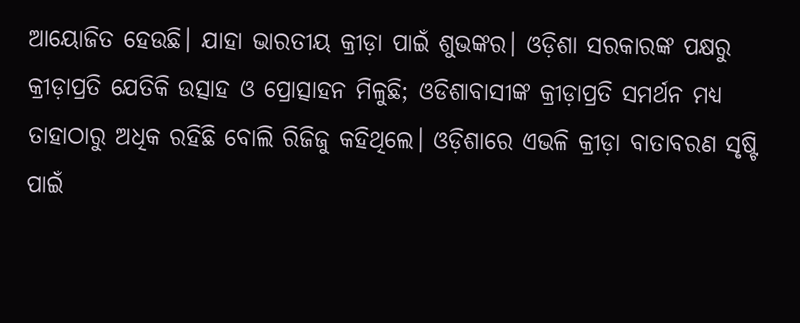ଆୟୋଜିତ ହେଉଛି। ଯାହା ଭାରତୀୟ କ୍ରୀଡ଼ା ପାଇଁ ଶୁଭଙ୍କର। ଓଡ଼ିଶା ସରକାରଙ୍କ ପକ୍ଷରୁ କ୍ରୀଡ଼ାପ୍ରତି ଯେତିକି ଉତ୍ସାହ ଓ ପ୍ରୋତ୍ସାହନ ମିଳୁଛି; ଓଡିଶାବାସୀଙ୍କ କ୍ରୀଡ଼ାପ୍ରତି ସମର୍ଥନ ମଧ୍ୟ ତାହାଠାରୁ ଅଧିକ ରହିଛି ବୋଲି ରିଜିଜୁ କହିଥିଲେ। ଓଡ଼ିଶାରେ ଏଭଳି କ୍ରୀଡ଼ା ବାତାବରଣ ସୃଷ୍ଟି ପାଇଁ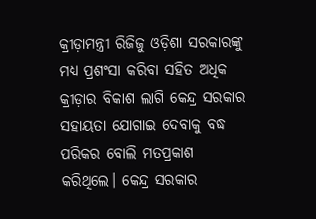କ୍ରୀଡ଼ାମନ୍ତ୍ରୀ ରିଜିଜୁ ଓଡ଼ିଶା ସରକାରଙ୍କୁ ମଧ୍ୟ ପ୍ରଶଂସା କରିବା ସହିତ ଅଧିକ କ୍ରୀଡ଼ାର ବିକାଶ ଲାଗି କେନ୍ଦ୍ର ସରକାର ସହାୟତା ଯୋଗାଇ ଦେବାକୁ ବଦ୍ଧ ପରିକର ବୋଲି ମତପ୍ରକାଶ କରିଥିଲେ। କେନ୍ଦ୍ର ସରକାର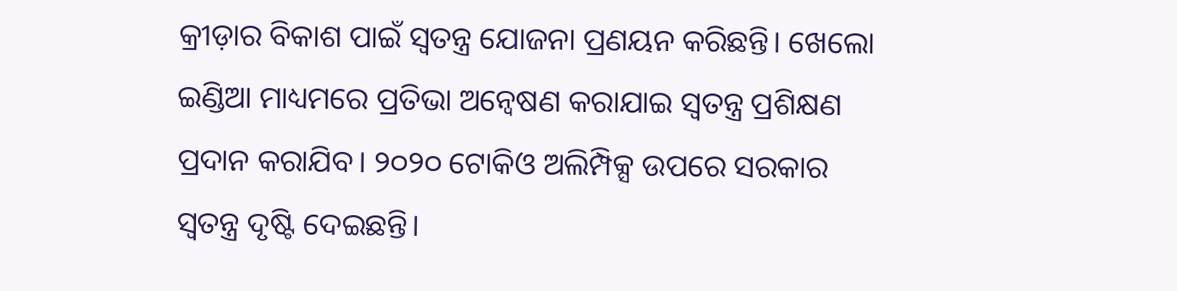କ୍ରୀଡ଼ାର ବିକାଶ ପାଇଁ ସ୍ୱତନ୍ତ୍ର ଯୋଜନା ପ୍ରଣୟନ କରିଛନ୍ତି। ଖେଲୋ ଇଣ୍ଡିଆ ମାଧ୍ୟମରେ ପ୍ରତିଭା ଅନ୍ବେଷଣ କରାଯାଇ ସ୍ୱତନ୍ତ୍ର ପ୍ରଶିକ୍ଷଣ ପ୍ରଦାନ କରାଯିବ। ୨୦୨୦ ଟୋକିଓ ଅଲିମ୍ପିକ୍ସ ଉପରେ ସରକାର ସ୍ୱତନ୍ତ୍ର ଦୃଷ୍ଟି ଦେଇଛନ୍ତି।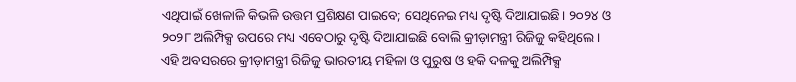ଏଥିପାଇଁ ଖେଳାଳି କିଭଳି ଉତ୍ତମ ପ୍ରଶିକ୍ଷଣ ପାଇବେ; ସେଥିନେଇ ମଧ୍ୟ ଦୃଷ୍ଟି ଦିଆଯାଇଛି। ୨୦୨୪ ଓ ୨୦୨୮ ଅଲିମ୍ପିକ୍ସ ଉପରେ ମଧ୍ୟ ଏବେଠାରୁ ଦୃଷ୍ଟି ଦିଆଯାଇଛି ବୋଲି କ୍ରୀଡ଼ାମନ୍ତ୍ରୀ ରିଜିଜୁ କହିଥିଲେ।
ଏହି ଅବସରରେ କ୍ରୀଡ଼ାମନ୍ତ୍ରୀ ରିଜିଜୁ ଭାରତୀୟ ମହିଳା ଓ ପୁରୁଷ ଓ ହକି ଦଳକୁ ଅଲିମ୍ପିକ୍ସ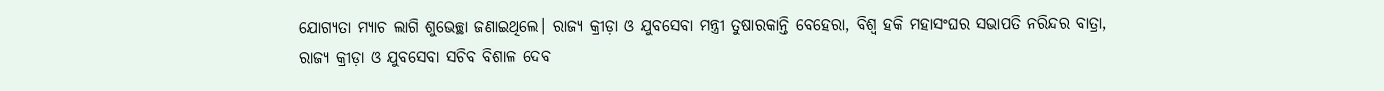ଯୋଗ୍ୟତା ମ୍ୟାଚ ଲାଗି ଶୁଭେଚ୍ଛା ଜଣାଇଥିଲେ। ରାଜ୍ୟ କ୍ରୀଡ଼ା ଓ ଯୁବସେବା ମନ୍ତ୍ରୀ ତୁଷାରକାନ୍ତି ବେହେରା, ବିଶ୍ବ ହକି ମହାସଂଘର ସଭାପତି ନରିନ୍ଦର ବାତ୍ରା, ରାଜ୍ୟ କ୍ରୀଡ଼ା ଓ ଯୁବସେବା ସଚିବ ବିଶାଳ ଦେବ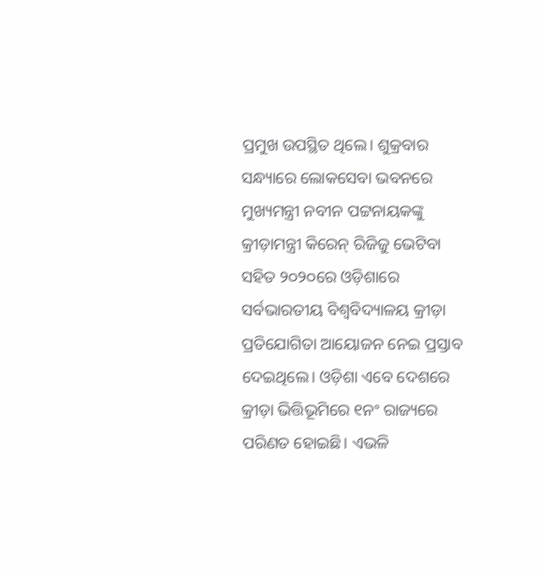ପ୍ରମୁଖ ଉପସ୍ଥିତ ଥିଲେ। ଶୁକ୍ରବାର ସନ୍ଧ୍ୟାରେ ଲୋକସେବା ଭବନରେ ମୁଖ୍ୟମନ୍ତ୍ରୀ ନବୀନ ପଟ୍ଟନାୟକଙ୍କୁ କ୍ରୀଡ଼ାମନ୍ତ୍ରୀ କିରେନ୍ ରିଜିଜୁ ଭେଟିବା ସହିତ ୨୦୨୦ରେ ଓଡ଼ିଶାରେ ସର୍ବଭାରତୀୟ ବିଶ୍ୱବିଦ୍ୟାଳୟ କ୍ରୀଡ଼ା ପ୍ରତିଯୋଗିତା ଆୟୋଜନ ନେଇ ପ୍ରସ୍ତାବ ଦେଇଥିଲେ। ଓଡ଼ିଶା ଏବେ ଦେଶରେ କ୍ରୀଡ଼ା ଭିତ୍ତିଭୂମିରେ ୧ନଂ ରାଜ୍ୟରେ ପରିଣତ ହୋଇଛି। ଏଭଳି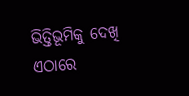ଭିତ୍ତିଭୂମିକୁ ଦେଖି ଏଠାରେ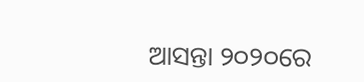ଆସନ୍ତା ୨୦୨୦ରେ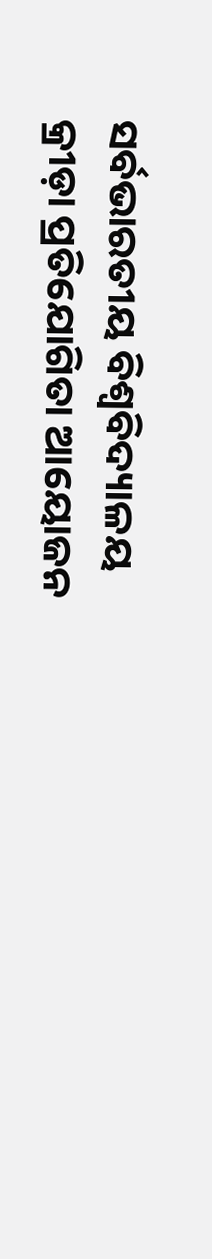ସର୍ବଭାରତୀୟ ବିଶ୍ୱବିଦ୍ୟାଳୟ କ୍ରୀଡ଼ା ପ୍ରତିଯୋଗିତା ଆୟୋଜନ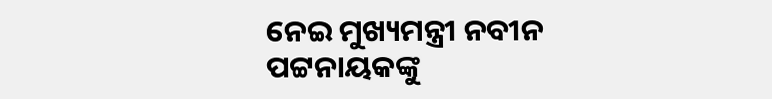ନେଇ ମୁଖ୍ୟମନ୍ତ୍ରୀ ନବୀନ ପଟ୍ଟନାୟକଙ୍କୁ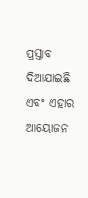ପ୍ରସ୍ତାବ ଦିଆଯାଇଛି ଏବଂ ଏହାର ଆୟୋଜନ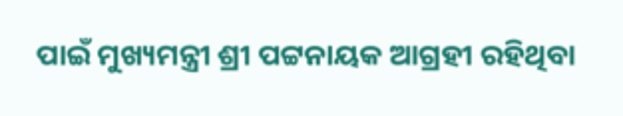ପାଇଁ ମୁଖ୍ୟମନ୍ତ୍ରୀ ଶ୍ରୀ ପଟ୍ଟନାୟକ ଆଗ୍ରହୀ ରହିଥିବା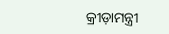କ୍ରୀଡ଼ାମନ୍ତ୍ରୀ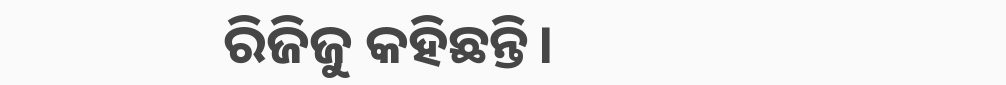ରିଜିଜୁ କହିଛନ୍ତି।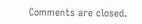Comments are closed.